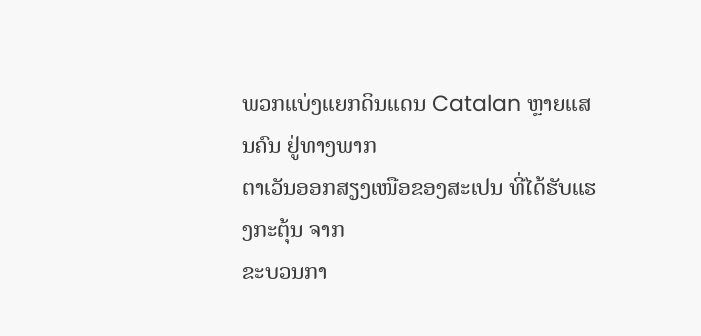ພວກແບ່ງແຍກດິນແດນ Catalan ຫຼາຍແສນຄົນ ຢູ່ທາງພາກ
ຕາເວັນອອກສຽງເໜືອຂອງສະເປນ ທີ່ໄດ້ຮັບແຮງກະຕຸ້ນ ຈາກ
ຂະບວນກາ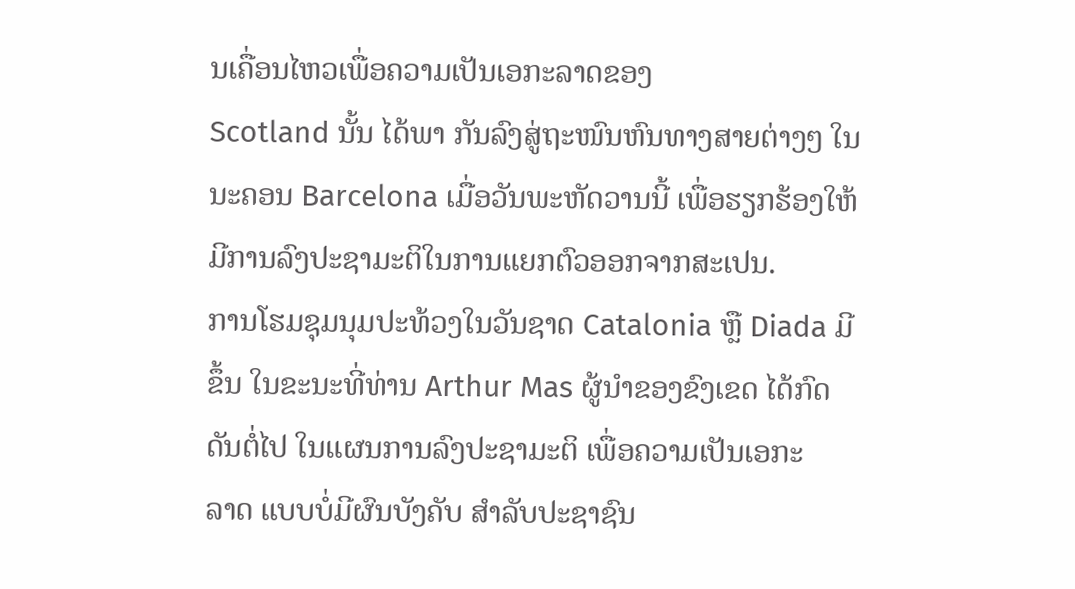ນເຄື່ອນໄຫວເພື່ອຄວາມເປັນເອກະລາດຂອງ
Scotland ນັ້ນ ໄດ້ພາ ກັນລົງສູ່ຖະໜົນຫົນທາງສາຍຕ່າງໆ ໃນ
ນະຄອນ Barcelona ເມື່ອວັນພະຫັດວານນີ້ ເພື່ອຮຽກຮ້ອງໃຫ້
ມີການລົງປະຊາມະຕິໃນການແຍກຕົວອອກຈາກສະເປນ.
ການໂຮມຊຸມນຸມປະທ້ວງໃນວັນຊາດ Catalonia ຫຼື Diada ມີ
ຂຶ້ນ ໃນຂະນະທີ່ທ່ານ Arthur Mas ຜູ້ນຳຂອງຂົງເຂດ ໄດ້ກົດ
ດັນຕໍ່ໄປ ໃນແຜນການລົງປະຊາມະຕິ ເພື່ອຄວາມເປັນເອກະ
ລາດ ແບບບໍ່ມີຜົນບັງຄັບ ສຳລັບປະຊາຊົນ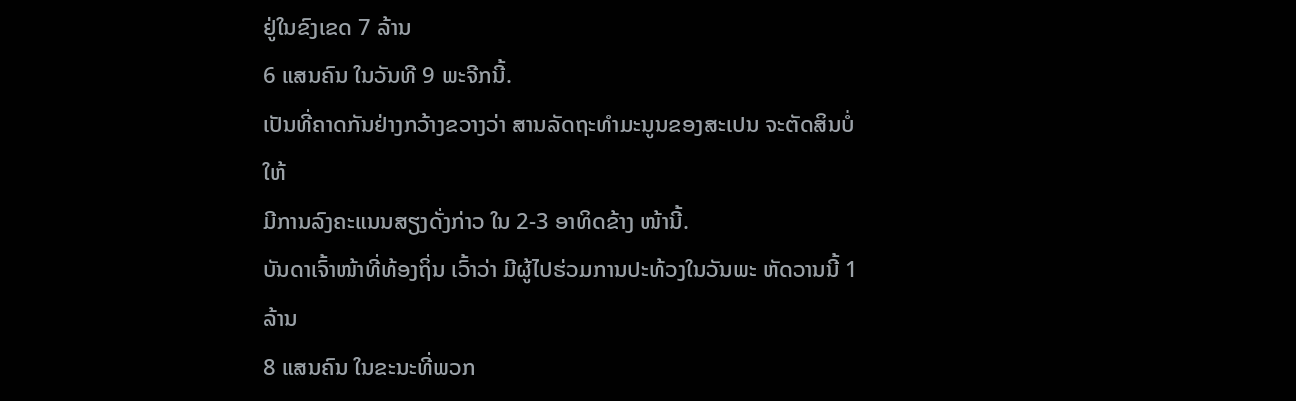ຢູ່ໃນຂົງເຂດ 7 ລ້ານ
6 ແສນຄົນ ໃນວັນທີ 9 ພະຈີກນີ້.
ເປັນທີ່ຄາດກັນຢ່າງກວ້າງຂວາງວ່າ ສານລັດຖະທຳມະນູນຂອງສະເປນ ຈະຕັດສິນບໍ່ໃຫ້
ມີການລົງຄະແນນສຽງດັ່ງກ່າວ ໃນ 2-3 ອາທິດຂ້າງ ໜ້ານີ້.
ບັນດາເຈົ້າໜ້າທີ່ທ້ອງຖິ່ນ ເວົ້າວ່າ ມີຜູ້ໄປຮ່ວມການປະທ້ວງໃນວັນພະ ຫັດວານນີ້ 1 ລ້ານ
8 ແສນຄົນ ໃນຂະນະທີ່ພວກ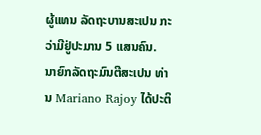ຜູ້ແທນ ລັດຖະບານສະເປນ ກະວ່າມີຢູ່ປະມານ 5 ແສນຄົນ.
ນາຍົກລັດຖະມົນຕີສະເປນ ທ່ານ Mariano Rajoy ໄດ້ປະຕິ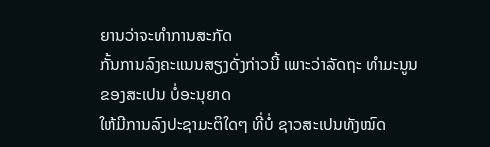ຍານວ່າຈະທຳການສະກັດ
ກັ້ນການລົງຄະແນນສຽງດັ່ງກ່າວນີ້ ເພາະວ່າລັດຖະ ທຳມະນູນຂອງສະເປນ ບໍ່ອະນຸຍາດ
ໃຫ້ມີການລົງປະຊາມະຕິໃດໆ ທີ່ບໍ່ ຊາວສະເປນທັງໝົດ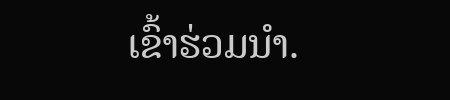ເຂົ້າຮ່ວມນຳ.